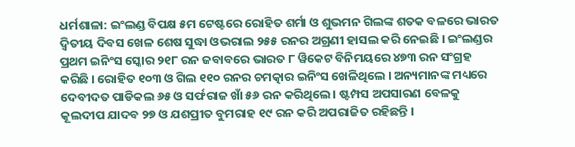ଧର୍ମଶାଳା: ଇଂଲଣ୍ଡ ବିପକ୍ଷ ୫ମ ଟେଷ୍ଟରେ ରୋହିତ ଶର୍ମା ଓ ଶୁଭମନ ଗିଲଙ୍କ ଶତକ ବଳରେ ଭାରତ ଦ୍ୱିତୀୟ ଦିବସ ଖେଳ ଶେଷ ସୁଦ୍ଧା ଓଭରାଲ ୨୫୫ ରନର ଅଗ୍ରଣୀ ହାସଲ କରି ନେଇଛି । ଇଂଲଣ୍ଡର ପ୍ରଥମ ଇନିଂସ ସ୍କୋର ୨୧୮ ରନ ଜବାବରେ ଭାରତ ୮ ୱିକେଟ ବିନିମୟରେ ୪୭୩ ରନ ସଂଗ୍ରହ କରିଛି । ରୋହିତ ୧୦୩ ଓ ଗିଲ ୧୧୦ ରନର ଚମତ୍କାର ଇନିଂସ ଖେଳିଥିଲେ । ଅନ୍ୟମାନଙ୍କ ମଧ୍ୟରେ ଦେବୀଦତ ପାଡିକଲ ୬୫ ଓ ସର୍ଫରାଜ ଖାଁ ୫୬ ରନ କରିଥିଲେ । ଷ୍ଟମ୍ପସ ଅପସାରଣ ବେଳକୁ କୂଲଦୀପ ଯାଦବ ୨୭ ଓ ଯଶପ୍ରୀତ ବୁମରାହ ୧୯ ରନ କରି ଅପରାଜିତ ରହିଛନ୍ତି ।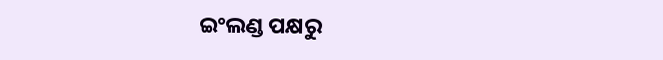ଇଂଲଣ୍ଡ ପକ୍ଷରୁ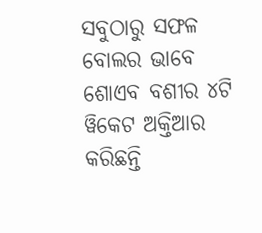ସବୁଠାରୁ ସଫଳ ବୋଲର ଭାବେ ଶୋଏବ ବଶୀର ୪ଟି ୱିକେଟ ଅକ୍ତିଆର କରିଛନ୍ତି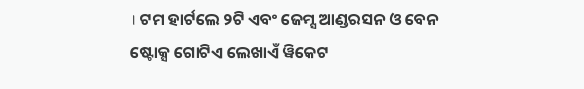। ଟମ ହାର୍ଟଲେ ୨ଟି ଏବଂ ଜେମ୍ସ ଆଣ୍ଡରସନ ଓ ବେନ ଷ୍ଟୋକ୍ସ ଗୋଟିଏ ଲେଖାଏଁ ୱିକେଟ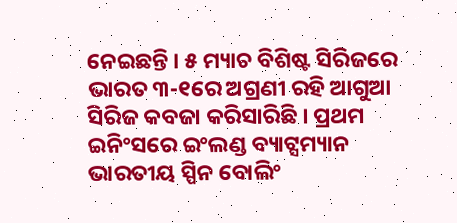ନେଇଛନ୍ତି । ୫ ମ୍ୟାଚ ବିଶିଷ୍ଟ ସିରିଜରେ ଭାରତ ୩-୧ରେ ଅଗ୍ରଣୀ ରହି ଆଗୁଆ ସିରିଜ କବଜା କରିସାରିଛି । ପ୍ରଥମ ଇନିଂସରେ ଇଂଲଣ୍ଡ ବ୍ୟାଟ୍ସମ୍ୟାନ ଭାରତୀୟ ସ୍ପିନ ବୋଲିଂ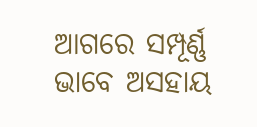ଆଗରେ ସମ୍ପୂର୍ଣ୍ଣ ଭାବେ ଅସହାୟ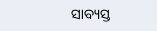ସାବ୍ୟସ୍ତ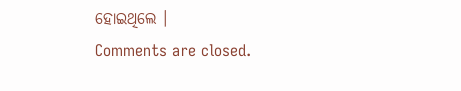ହୋଇଥିଲେ ।
Comments are closed.